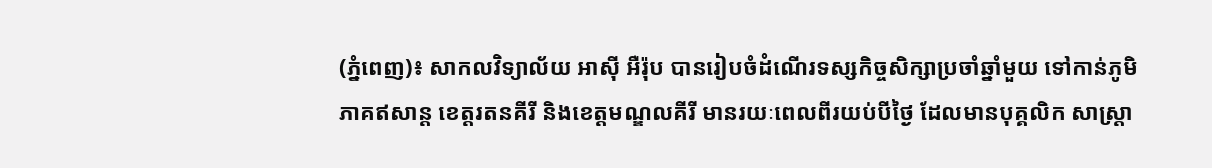(ភ្នំពេញ)៖ សាកលវិទ្យាល័យ អាស៊ី អឺរ៉ុប បានរៀបចំដំណើរទស្សកិច្ចសិក្សាប្រចាំឆ្នាំមួយ ទៅកាន់ភូមិភាគឥសាន្ត ខេត្តរតនគីរី និងខេត្តមណ្ឌលគីរី មានរយៈពេលពីរយប់បីថ្ងៃ ដែលមានបុគ្គលិក សាស្ត្រា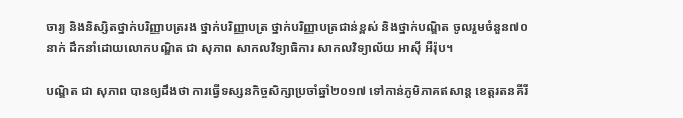ចារ្យ និងនិស្សិតថ្នាក់បរិញ្ញាបត្ររង ថ្នាក់បរិញ្ញាបត្រ ថ្នាក់បរិញ្ញាបត្រជាន់ខ្ពស់ និងថ្នាក់បណ្ឌិត ចូលរួមចំនួន៧០នាក់ ដឹកនាំដោយលោកបណ្ឌិត ជា សុភាព សាកលវិទ្យាធិការ សាកលវិទ្យាល័យ អាស៊ី អឺរ៉ុប។

បណ្ឌិត ជា សុភាព បានឲ្យដឹងថា ការធ្វើទស្សនកិច្ចសិក្សាប្រចាំឆ្នាំ២០១៧ ទៅកាន់ភូមិភាគឥសាន្ត ខេត្តរតនគីរី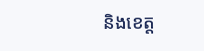និងខេត្ត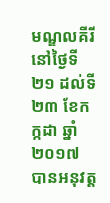មណ្ឌលគីរី នៅថ្ងៃទី២១ ដល់ទី២៣ ខែកក្កដា ឆ្នាំ២០១៧ បានអនុវត្ត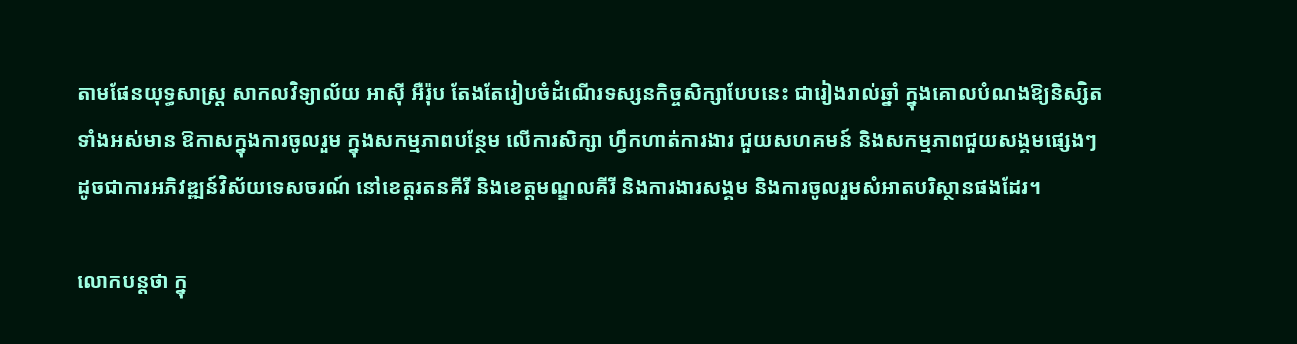តាមផែនយុទ្ធសាស្រ្ត សាកលវិទ្យាល័យ អាស៊ី អឺរ៉ុប តែងតែរៀបចំដំណើរទស្សនកិច្ចសិក្សាបែបនេះ ជារៀងរាល់ឆ្នាំ ក្នុងគោលបំណងឱ្យនិស្សិតទាំងអស់មាន ឱកាសក្នុងការចូលរួម ក្នុងសកម្មភាពបន្ថែម លើការសិក្សា ហ្វឹកហាត់ការងារ ជួយសហគមន៍ និងសកម្មភាពជួយសង្គមផ្សេងៗ ដូចជាការអភិវឌ្ឍន៍វិស័យទេសចរណ៍ នៅខេត្តរតនគីរី និងខេត្តមណ្ឌលគីរី និងការងារសង្គម និងការចូលរួមសំអាតបរិស្ថានផងដែរ។

លោកបន្ដថា ក្នុ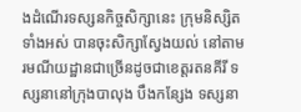ងដំណើរទស្សនកិច្ចសិក្សានេះ ក្រុមនិស្សិតទាំងអស់ បានចុះសិក្សាស្វែងយល់ នៅតាមរមណីយដ្ឋានជាច្រើនដូចជាខេត្តរតនគីរី ទស្សនានៅក្រុងបាលុង បឹងកន្សែង ទស្សនា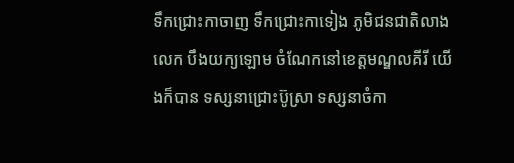ទឹកជ្រោះកាចាញ ទឹកជ្រោះកាទៀង ភូមិជនជាតិលាងលេក បឹងយក្យឡោម ចំណែកនៅខេត្តមណ្ឌលគីរី យើងក៏បាន ទស្សនាជ្រោះប៊ូស្រា ទស្សនាចំកា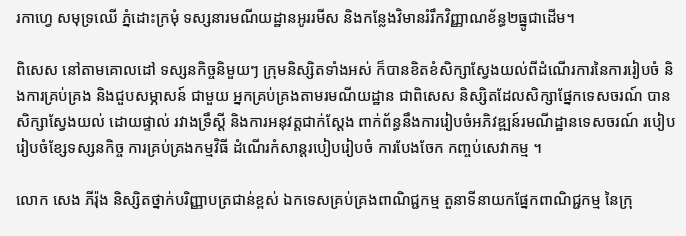រកាហេ្វ សមុទ្រឈើ ភ្នំដោះក្រមុំ ទស្សនារមណីយដ្ឋានអូររមីស និងកន្លែងវិមានរំរឹកវិញ្ញាណខ័ន្ធ២ធ្នូជាដើម។

ពិសេស នៅតាមគោលដៅ ទស្សនកិច្ចនិមួយៗ ក្រុមនិស្សិតទាំងអស់ ក៏បានខិតខំសិក្សាស្វែងយល់ពីដំណើរការនៃការរៀបចំ និងការគ្រប់គ្រង និងជួបសម្ភាសន៍ ជាមួយ អ្នកគ្រប់គ្រងតាមរមណីយដ្ឋាន ជាពិសេស និស្សិតដែលសិក្សាផ្នែកទេសចរណ៍ បានសិក្សាស្វែងយល់ ដោយផ្ទាល់ រវាងទ្រឹស្តី និងការអនុវត្តជាក់ស្តែង ពាក់ព័ន្ធនឹងការរៀបចំអភិវឌ្ឍន៍រមណីដ្ឋានទេសចរណ៍ របៀបរៀបចំខ្សែទស្សនកិច្ច ការគ្រប់គ្រងកម្មវិធី ដំណើរកំសាន្តរបៀបរៀបចំ ការបែងចែក កញ្ចប់សេវាកម្ម ។

លោក សេង ភីរ៉ុង និស្សិតថ្នាក់បរិញ្ញាបត្រជាន់ខ្ពស់ ឯកទេសគ្រប់គ្រងពាណិជ្ជកម្ម តួនាទីនាយកផ្នែកពាណិជ្ជកម្ម នៃក្រុ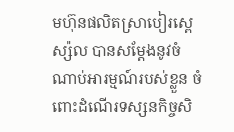មហ៊ុនផលិតសា្របៀរស្ពេស្ស៉ល បានសម្ដែងនូវចំណាប់អារម្មណ៍របស់ខ្លួន ចំពោះដំណើរទស្សនកិច្ចសិ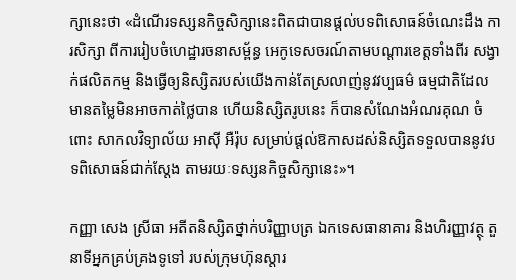ក្សានេះថា «ដំណើរទស្សនកិច្ចសិក្សានេះពិតជាបានផ្តល់បទពិសោធន៍ចំណេះដឹង ការសិក្សា ពីការរៀបចំហេដ្ឋារចនាសម្ព័ន្ធ អេកូទេសចរណ៍តាមបណ្តារខេត្តទាំងពីរ សង្វាក់ផលិតកម្ម និងធ្វើឲ្យនិស្សិតរបស់យើងកាន់តែស្រលាញ់នូវវប្បធម៌ ធម្មជាតិដែលមានតម្លៃមិនអាចកាត់ថ្លៃបាន ហើយនិស្សិតរូបនេះ ក៏បានសំណែងអំណរគុណ ចំពោះ សាកលវិទ្យាល័យ អាស៊ី អឺរ៉ុប សម្រាប់ផ្តល់ឱកាសដស់និស្សិតទទួលបាននូវបទពិសោធន៍ជាក់ស្តែង តាមរយៈទស្សនកិច្ចសិក្សានេះ»។

កញ្ញា សេង ស្រីធា អតីតនិស្សិតថ្នាក់បរិញ្ញាបត្រ ឯកទេសធានាគារ និងហិរញ្ញាវត្ថុ តួនាទីអ្នកគ្រប់គ្រងទូទៅ របស់ក្រុមហ៊ុនស្តារ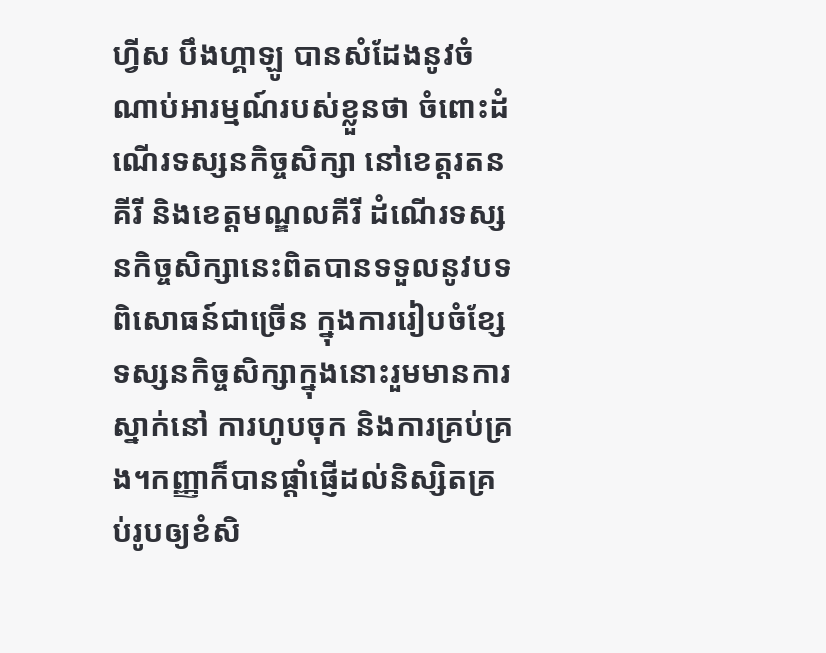ហ្វីស បឹងហ្គាឡូ បានសំដែងនូវចំណាប់អារម្មណ៍របស់ខ្លួនថា ចំពោះដំណើរទស្សនកិច្ចសិក្សា នៅខេត្តរតនគីរី និងខេត្តមណ្ឌលគីរី ដំណើរទស្សនកិច្ចសិក្សានេះពិតបានទទួលនូវបទពិសោធន៍ជាច្រើន ក្នុងការរៀបចំខ្សែទស្សនកិច្ចសិក្សាក្នុងនោះរួមមានការស្នាក់នៅ ការហូបចុក និងការគ្រប់គ្រង។កញ្ញាក៏បានផ្តាំផ្ញើដល់និស្សិតគ្រប់រូបឲ្យខំសិ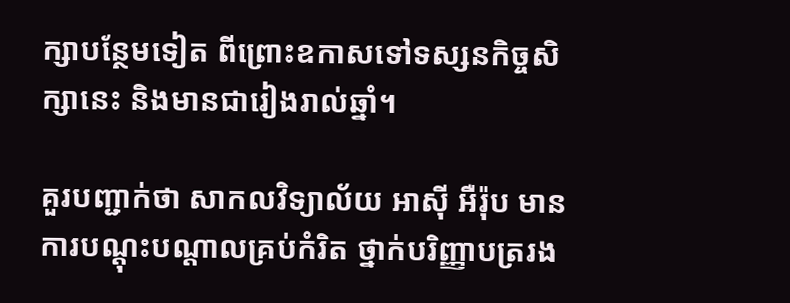ក្សាបន្ថែមទៀត ពីព្រោះឧកាសទៅទស្សនកិច្ចសិក្សានេះ និងមានជារៀងរាល់ឆ្នាំ។

គួរបញ្ជាក់ថា សាកលវិទ្យាល័យ អាស៊ី អឺរ៉ុប មានការបណ្តុះបណ្តាលគ្រប់កំរិត ថ្នាក់បរិញ្ញាបត្ររង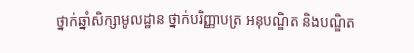ថ្នាក់ឆ្នាំសិក្សាមូលដ្ឋាន ថ្នាក់បរិញ្ញាបត្រ អនុបណ្ឌិត និងបណ្ឌិត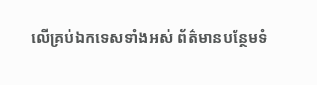លើគ្រប់ឯកទេសទាំងអស់ ព័ត៌មានបន្ថែមទំ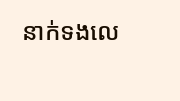នាក់ទងលេ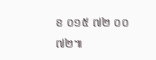ខ ០១៥ ៧២ ០០ ៧២៕